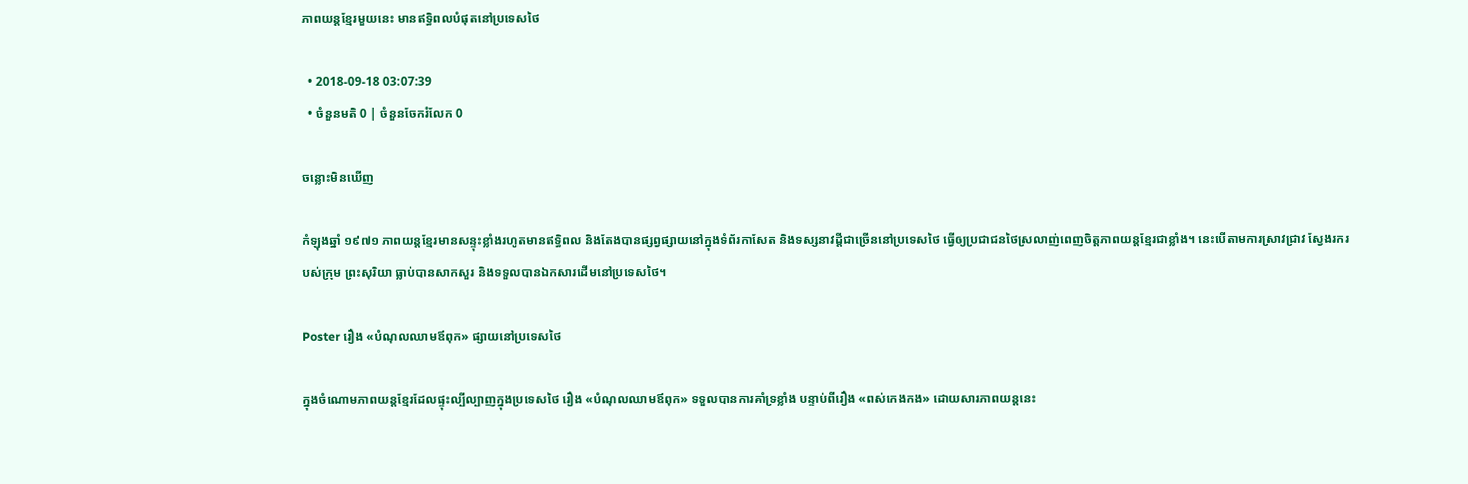ភាពយន្តខ្មែរមួយនេះ មានឥទ្ធិពលបំផុតនៅប្រទេសថៃ

  • 2018-09-18 03:07:39
  • ចំនួនមតិ 0 | ចំនួនចែករំលែក 0

ចន្លោះមិនឃើញ

កំឡុងឆ្នាំ ១៩៧១ ភាពយន្តខ្មែរមានសន្ទុះខ្លាំងរហូតមានឥទ្ធិពល និងតែងបានផ្សព្វផ្សាយនៅក្នុងទំព័រកាសែត និងទស្សនាវដ្តីជាច្រើននៅប្រទេសថៃ ធ្វើឲ្យប្រជាជនថៃស្រលាញ់ពេញចិត្តភាពយន្តខ្មែរជាខ្លាំង។ នេះបើតាមការស្រាវជ្រាវ ស្វែងរករបស់ក្រុម ព្រះសុរិយា ធ្លាប់បានសាកសួរ និងទទួលបានឯកសារដើមនៅប្រទេសថៃ។

Poster រឿង «បំណុលឈាមឪពុក» ផ្សាយនៅប្រទេសថៃ

ក្នុងចំណោមភាពយន្តខ្មែរដែលផ្ទុះល្បីល្បាញក្នុងប្រទេសថៃ រឿង «បំណុលឈាមឪពុក» ទទួលបានការគាំទ្រខ្លាំង បន្ទាប់ពីរឿង «ពស់កេងកង» ដោយសារភាពយន្តនេះ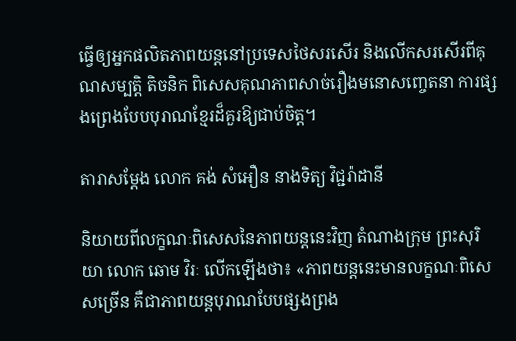ធ្វើឲ្យអ្នកផលិតភាពយន្តនៅប្រទេសថៃសរសើរ និងលើកសរសើរពីគុណសម្បត្តិ តិចនិក ពិសេសគុណភាពសាច់រឿងមនោសញ្ចេតនា ការផ្សងព្រេងបែបបុរាណខ្មែរដ៏គួរឱ្យជាប់ចិត្ត។

តារាសម្ដែង លោក គង់ សំអឿន នាងទិត្យ វិជ្ជរ៉ាដានី

និយាយពីលក្ខណៈពិសេសនៃភាពយន្តនេះវិញ តំណាងក្រុម ព្រះសុរិយា លោក ឆោម វិរៈ លើកឡើងថា៖ «ភាពយន្តនេះមានលក្ខណៈពិសេសច្រើន គឺជាភាពយន្តបុរាណបែបផ្សងព្រង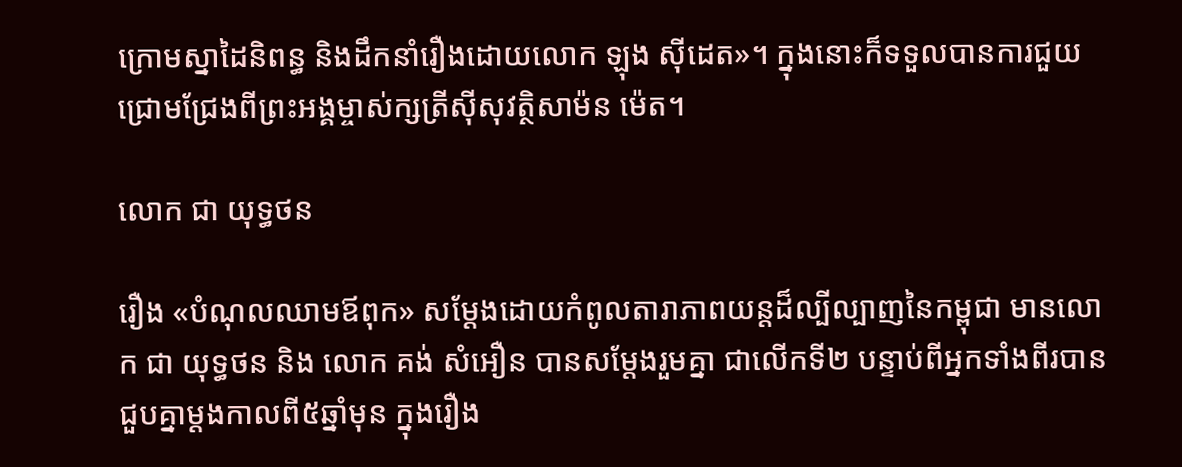ក្រោមស្នាដៃនិពន្ធ និងដឹកនាំរឿងដោយលោក ឡុង ស៊ីដេត»។ ក្នុងនោះក៏ទទួលបានការជួយជ្រោមជ្រែងពីព្រះអង្គម្ចាស់ក្សត្រីស៊ីសុវត្ថិសាម៉ន ម៉េត។

លោក ជា យុទ្ធថន

រឿង «បំណុលឈាមឪពុក» សម្ដែងដោយកំពូលតារាភាពយន្តដ៏ល្បីល្បាញនៃកម្ពុជា មានលោក ជា យុទ្ធថន និង លោក គង់ សំអឿន បានសម្តែងរួមគ្នា ជាលើកទី២ បន្ទាប់ពីអ្នកទាំងពីរបានជួបគ្នាម្តងកាលពី៥ឆ្នាំមុន ក្នុងរឿង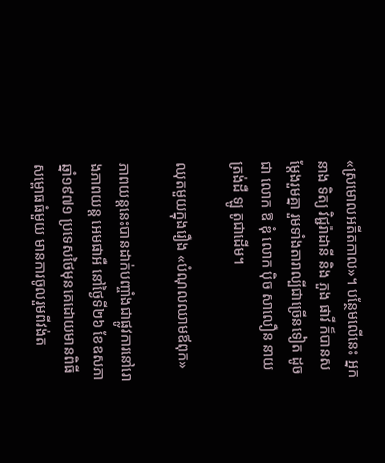«ស្រមោលអតីតកាល»។ បន្ថែមលើនេះ អ្នកនាង ទិត្យ វិជ្ជរ៉ាដានី និង ភួង ផាវី ក៏បានសម្តែងរួមគ្នា រួមទាំងតារាល្បីជាច្រើនទៀត ដូចជា លោក ឱ ឌុំ លោក ប៉ិច សាលឿន នាយ ត្រង់ដឺ ឡូ តូជាដើម។

ឈុតមួយក្នុងរឿង «បំណុលឈាមឪពុក»

ភាពយន្តនេះបានដាក់បញ្ចាំងជាផ្លូវការនៅរោងភាពយន្ត អេមផាអឺ នៅថ្ងៃទី២៦ ខែឧសភា ឆ្នាំ១៩៧១ ប្រទេសថៃមុនគេដោយមានពិធីសម្ពោធធំមួយ មានការចូលរួមពីវង់ត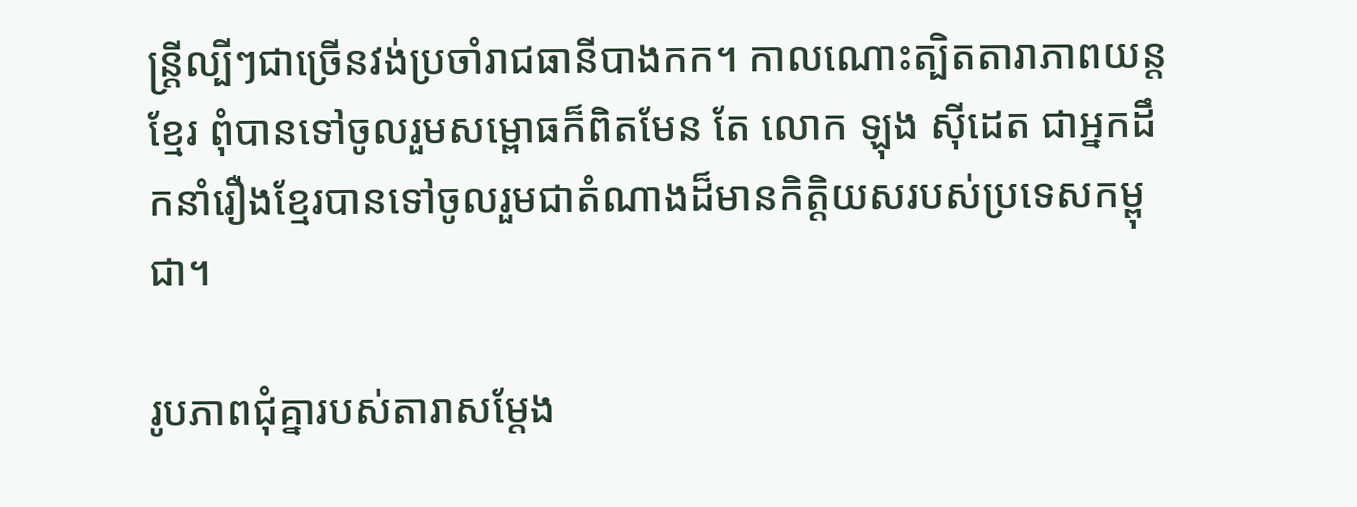ន្រ្តីល្បីៗជាច្រើនវង់ប្រចាំរាជធានីបាងកក។ កាលណោះត្បិតតារាភាពយន្តខ្មែរ ពុំបានទៅចូលរួមសម្ពោធក៏ពិតមែន តែ លោក ឡុង ស៊ីដេត ជាអ្នកដឹកនាំរឿងខ្មែរបានទៅចូលរួមជាតំណាងដ៏មានកិត្តិយសរបស់ប្រទេសកម្ពុជា។

រូបភាពជុំគ្នារបស់តារាសម្ដែង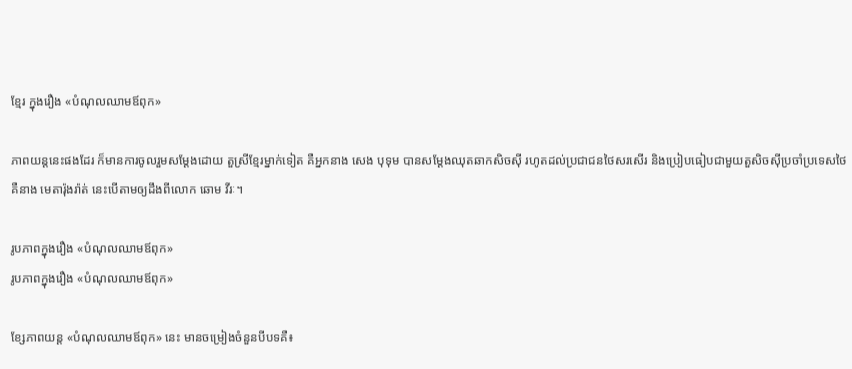ខ្មែរ ក្នុងរឿង «បំណុលឈាមឪពុក»

ភាពយន្តនេះផងដែរ ក៏មានការចូលរួមសម្ដែងដោយ តួស្រីខ្មែរម្នាក់ទៀត គឺអ្នកនាង សេង បុទុម បានសម្តែងឈុតឆាកសិចស៊ី រហូតដល់ប្រជាជនថៃសរសើរ និងប្រៀបធៀបជាមួយតួសិចស៊ីប្រចាំប្រទេសថៃ គឺនាង មេតារ៉ុងរ៉ាត់ នេះបើតាមឲ្យដឹងពីលោក ឆោម វីរៈ។

រូបភាពក្នុងរឿង «បំណុលឈាមឪពុក»
រូបភាពក្នុងរឿង «បំណុលឈាមឪពុក»

ខ្សែភាពយន្ត «បំណុលឈាមឪពុក» នេះ មានចម្រៀងចំនួនបីបទគឺ៖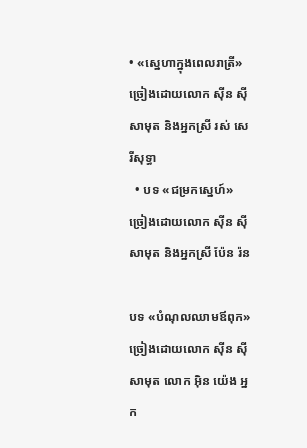• «ស្នេហាក្នុងពេលរាត្រី» ច្រៀងដោយលោក ស៊ីន ស៊ី សាមុត និងអ្នកស្រី រស់ សេរីសុទ្ធា
  • បទ «ជម្រកស្នេហ៍» ច្រៀងដោយលោក ស៊ីន ស៊ីសាមុត និងអ្នកស្រី ប៉ែន រ៉ន

បទ «បំណុលឈាមឪពុក» ច្រៀងដោយលោក ស៊ីន ស៊ីសាមុត លោក អ៊ិន យ៉េង អ្នក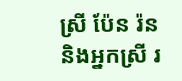ស្រី ប៉ែន រ៉ន និងអ្នកស្រី រ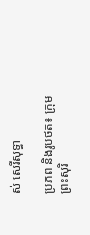ស់ សេរីសុទ្ធា

ប្រភព និងរូបថត៖ ក្រុមព្រះសុរិ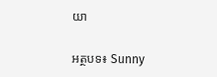យា

អត្ថបទ៖ Sunny